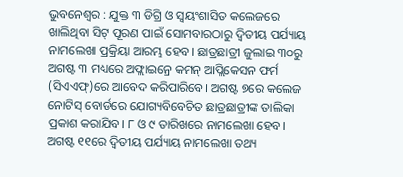ଭୁବନେଶ୍ୱର : ଯୁକ୍ତ ୩ ଡିଗ୍ରି ଓ ସ୍ୱୟଂଶାସିତ କଲେଜରେ ଖାଲିଥିବା ସିଟ୍ ପୂରଣ ପାଇଁ ସୋମବାରଠାରୁ ଦ୍ୱିତୀୟ ପର୍ଯ୍ୟାୟ ନାମଲେଖା ପ୍ରକ୍ରିୟା ଆରମ୍ଭ ହେବ। ଛାତ୍ରଛାତ୍ରୀ ଜୁଲାଇ ୩୦ରୁ ଅଗଷ୍ଟ ୩ ମଧ୍ୟରେ ଅଫ୍ଲାଇନ୍ରେ କମନ୍ ଆପ୍ଲିକେସନ ଫର୍ମ (ସିଏଏଫ୍)ରେ ଆବେଦ କରିପାରିବେ। ଅଗଷ୍ଟ ୭ରେ କଲେଜ ନୋଟିସ୍ ବୋର୍ଡରେ ଯୋଗ୍ୟବିବେଚିତ ଛାତ୍ରଛାତ୍ରୀଙ୍କ ତାଲିକା ପ୍ରକାଶ କରାଯିବ। ୮ ଓ ୯ ତାରିଖରେ ନାମଲେଖା ହେବ। ଅଗଷ୍ଟ ୧୧ରେ ଦ୍ୱିତୀୟ ପର୍ଯ୍ୟାୟ ନାମଲେଖା ତଥ୍ୟ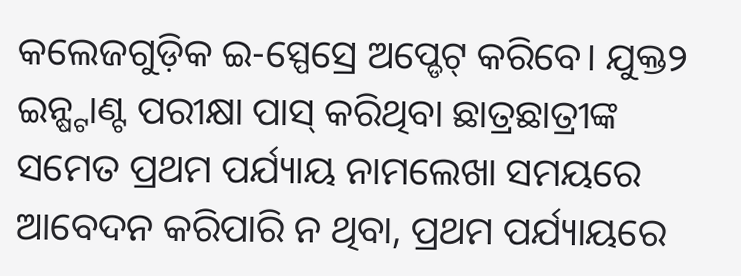କଲେଜଗୁଡ଼ିକ ଇ-ସ୍ପେସ୍ରେ ଅପ୍ଡେଟ୍ କରିବେ। ଯୁକ୍ତ୨ ଇନ୍ଷ୍ଟାଣ୍ଟ ପରୀକ୍ଷା ପାସ୍ କରିଥିବା ଛାତ୍ରଛାତ୍ରୀଙ୍କ ସମେତ ପ୍ରଥମ ପର୍ଯ୍ୟାୟ ନାମଲେଖା ସମୟରେ ଆବେଦନ କରିପାରି ନ ଥିବା, ପ୍ରଥମ ପର୍ଯ୍ୟାୟରେ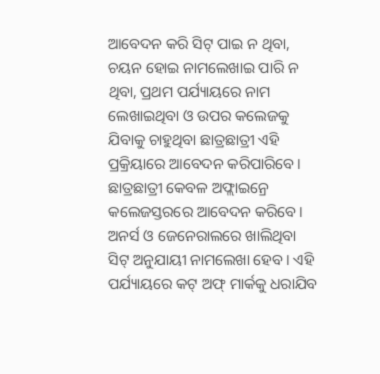ଆବେଦନ କରି ସିଟ୍ ପାଇ ନ ଥିବା, ଚୟନ ହୋଇ ନାମଲେଖାଇ ପାରି ନ ଥିବା, ପ୍ରଥମ ପର୍ଯ୍ୟାୟରେ ନାମ ଲେଖାଇଥିବା ଓ ଉପର କଲେଜକୁ ଯିବାକୁ ଚାହୁଥିବା ଛାତ୍ରଛାତ୍ରୀ ଏହି ପ୍ରକ୍ରିୟାରେ ଆବେଦନ କରିପାରିବେ। ଛାତ୍ରଛାତ୍ରୀ କେବଳ ଅଫ୍ଲାଇନ୍ରେ କଲେଜସ୍ତରରେ ଆବେଦନ କରିବେ। ଅନର୍ସ ଓ ଜେନେରାଲରେ ଖାଲିଥିବା ସିଟ୍ ଅନୁଯାୟୀ ନାମଲେଖା ହେବ। ଏହି ପର୍ଯ୍ୟାୟରେ କଟ୍ ଅଫ୍ ମାର୍କକୁ ଧରାଯିବ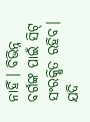ନାହିଁ। ବିଭିନ୍ନ ବର୍ଗଙ୍କ ପାଇଁ ସିଟ୍ ସଂରକ୍ଷିତ ରହିବ। ଯଦି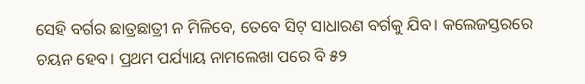ସେହି ବର୍ଗର ଛାତ୍ରଛାତ୍ରୀ ନ ମିଳିବେ, ତେବେ ସିଟ୍ ସାଧାରଣ ବର୍ଗକୁ ଯିବ। କଲେଜସ୍ତରରେ ଚୟନ ହେବ। ପ୍ରଥମ ପର୍ଯ୍ୟାୟ ନାମଲେଖା ପରେ ବି ୫୨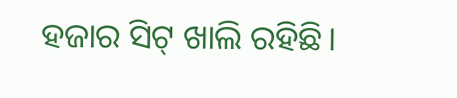ହଜାର ସିଟ୍ ଖାଲି ରହିଛି।